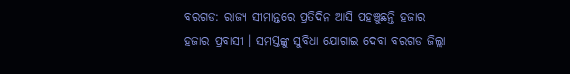ବରଗଡ: ରାଜ୍ୟ ସୀମାନ୍ତରେ ପ୍ରତିଦିନ ଆସି ପହଞ୍ଚୁଛନ୍ତି ହଜାର ହଜାର ପ୍ରବାସୀ । ସମସ୍ତଙ୍କୁ ସୁବିଧା ଯୋଗାଇ ଦେବା ବରଗଡ ଜିଲ୍ଲା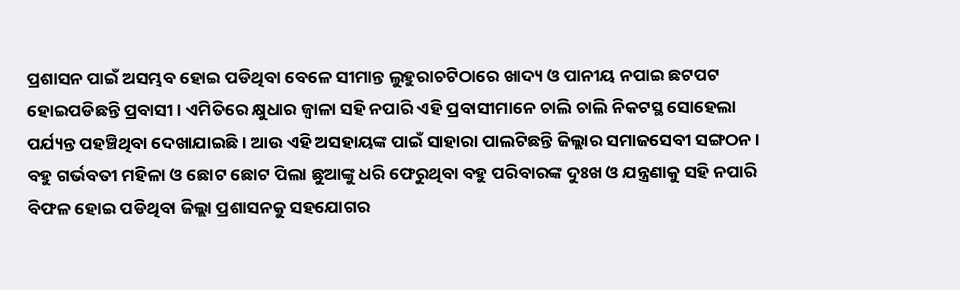ପ୍ରଶାସନ ପାଇଁ ଅସମ୍ଭବ ହୋଇ ପଡିଥିବା ବେଳେ ସୀମାନ୍ତ ଲୁହୁରାଚଟିଠାରେ ଖାଦ୍ୟ ଓ ପାନୀୟ ନପାଇ ଛଟପଟ ହୋଇପଡିଛନ୍ତି ପ୍ରବାସୀ । ଏମିତିରେ କ୍ଷୁଧାର ଜ୍ବାଳା ସହି ନପାରି ଏହି ପ୍ରବାସୀମାନେ ଚାଲି ଚାଲି ନିକଟସ୍ଥ ସୋହେଲା ପର୍ଯ୍ୟନ୍ତ ପହଞ୍ଚିଥିବା ଦେଖାଯାଇଛି । ଆଉ ଏହି ଅସହାୟଙ୍କ ପାଇଁ ସାହାରା ପାଲଟିଛନ୍ତି ଜିଲ୍ଲାର ସମାଜସେବୀ ସଙ୍ଗଠନ ।
ବହୁ ଗର୍ଭବତୀ ମହିଳା ଓ ଛୋଟ ଛୋଟ ପିଲା ଛୁଆଙ୍କୁ ଧରି ଫେରୁଥିବା ବହୁ ପରିବାରଙ୍କ ଦୁଃଖ ଓ ଯନ୍ତ୍ରଣାକୁ ସହି ନପାରି ବିଫଳ ହୋଇ ପଡିଥିବା ଜିଲ୍ଲା ପ୍ରଶାସନକୁ ସହଯୋଗର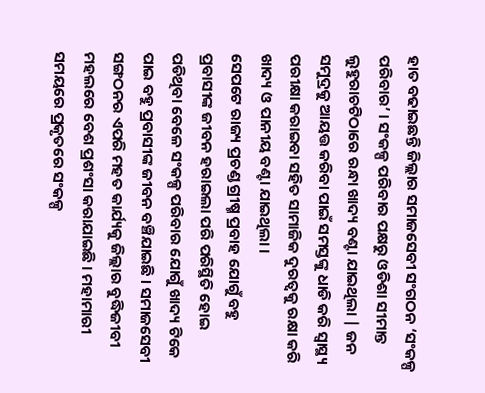ହାତ ବଢାଇଛନ୍ତି ଜିଲ୍ଲାର ସମାଜସେବୀ ସଂଗଠନ ‘ସଂକଳ୍ପ ପରିବାର’ । ସଂକଳ୍ପ ପରିବାର ପକ୍ଷରୁ ଓଡିଶା ସୀମାନ୍ତ ଲୁହୁରାଚଟିଠାରେ ରନ୍ଧା ଖାଦ୍ୟ ବଣ୍ଟା ଯାଇଥିଲା | ଜନ ସମୁଦ୍ରକୁ ଆୟତ୍ତ କରିବା ପାଇଁ ସମସ୍ତଙ୍କୁ ଧାଡି କରି ସ୍ବାସ୍ଥ୍ୟ ପରୀକ୍ଷା କରାଇବା ସହିତ ସାମାଜିକ ଦୁରତ୍ଵକୁ ରକ୍ଷା କରି ଖାଦ୍ୟ ଓ ପାନୀୟ ବଣ୍ଟା ଯାଇଥିଲା ।
ସେପଟେ ରାଜ୍ୟ ପ୍ରଚଣ୍ଡ ଗ୍ରୀଷ୍ମ ପ୍ରବାହ ଯୋଗୁଁ ବହୁ ପ୍ରବାସୀଙ୍କ ଜୀବନ ହରାଇଲା ପରି ପରିସ୍ଥିତି ହୋଇ ପଡିଥିବା ବେଳେ ସଂକଳ୍ପ ପରିବାର ଯୋଗୁଁ ଖାଦ୍ୟ ଟିକେ ପାଇ ବହୁ ପ୍ରବାସୀଙ୍କ ଜୀବନ ବଞ୍ଚିଯାଇଛି । ସମାଜସେବୀ ସଙ୍ଗଠନର ଏପରି ମହତ କାର୍ଯ୍ୟକୁ ଜିଲ୍ଲାର ବୁଦ୍ଧିଜୀବୀ ମହଲରେ ବେଶ ପ୍ରଶଂସା କରାଯାଇଛି । ମହାମାରୀ ସମୟରେ ପ୍ରକୃତରେ ସଂକଳ୍ପ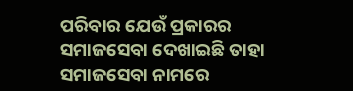ପରିବାର ଯେଉଁ ପ୍ରକାରର ସମାଜସେବା ଦେଖାଇଛି ତାହା ସମାଜସେବା ନାମରେ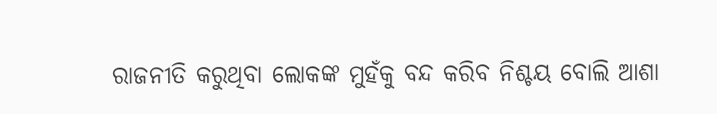ରାଜନୀତି କରୁଥିବା ଲୋକଙ୍କ ମୁହଁକୁ ବନ୍ଦ କରିବ ନିଶ୍ଚୟ ବୋଲି ଆଶା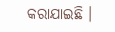କରାଯାଇଛି ।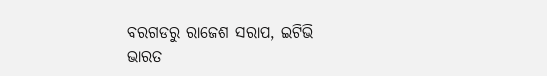ବରଗଡରୁ ରାଜେଶ ସରାପ, ଇଟିଭି ଭାରତ